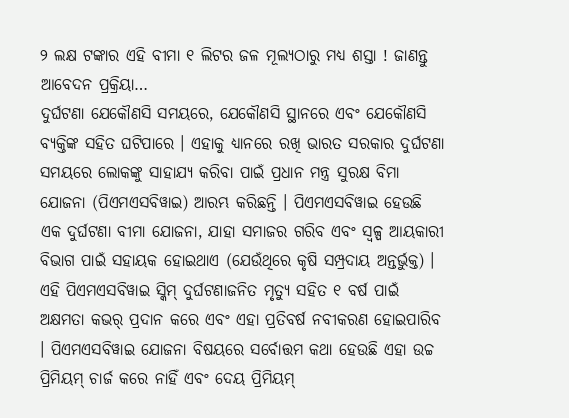୨ ଲକ୍ଷ ଟଙ୍କାର ଏହି ବୀମା ୧ ଲିଟର ଜଳ ମୂଲ୍ୟଠାରୁ ମଧ୍ୟ ଶସ୍ତା ! ଜାଣନ୍ତୁ ଆବେଦନ ପ୍ରକ୍ରିୟା…
ଦୁର୍ଘଟଣା ଯେକୌଣସି ସମୟରେ, ଯେକୌଣସି ସ୍ଥାନରେ ଏବଂ ଯେକୌଣସି ବ୍ୟକ୍ତିଙ୍କ ସହିତ ଘଟିପାରେ । ଏହାକୁ ଧ୍ୟାନରେ ରଖି ଭାରତ ସରକାର ଦୁର୍ଘଟଣା ସମୟରେ ଲୋକଙ୍କୁ ସାହାଯ୍ୟ କରିବା ପାଇଁ ପ୍ରଧାନ ମନ୍ତ୍ର ସୁରକ୍ଷ ବିମା ଯୋଜନା (ପିଏମଏସବିୱାଇ) ଆରମ୍ଭ କରିଛନ୍ତି । ପିଏମଏସବିୱାଇ ହେଉଛି ଏକ ଦୁର୍ଘଟଣା ବୀମା ଯୋଜନା, ଯାହା ସମାଜର ଗରିବ ଏବଂ ସ୍ୱଳ୍ପ ଆୟକାରୀ ବିଭାଗ ପାଇଁ ସହାୟକ ହୋଇଥାଏ (ଯେଉଁଥିରେ କୃଷି ସମ୍ପ୍ରଦାୟ ଅନ୍ତର୍ଭୁକ୍ତ) । ଏହି ପିଏମଏସବିୱାଇ ସ୍କିମ୍ ଦୁର୍ଘଟଣାଜନିତ ମୃତ୍ୟୁ ସହିତ ୧ ବର୍ଷ ପାଇଁ ଅକ୍ଷମତା କଭର୍ ପ୍ରଦାନ କରେ ଏବଂ ଏହା ପ୍ରତିବର୍ଷ ନବୀକରଣ ହୋଇପାରିବ । ପିଏମଏସବିୱାଇ ଯୋଜନା ବିଷୟରେ ସର୍ବୋତ୍ତମ କଥା ହେଉଛି ଏହା ଉଚ୍ଚ ପ୍ରିମିୟମ୍ ଚାର୍ଜ କରେ ନାହିଁ ଏବଂ ଦେୟ ପ୍ରିମିୟମ୍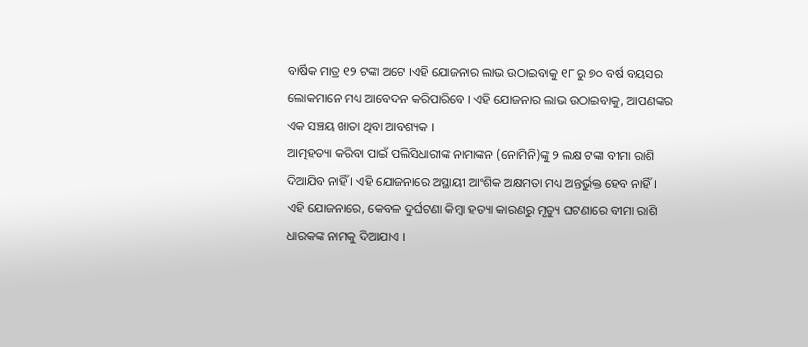ବାର୍ଷିକ ମାତ୍ର ୧୨ ଟଙ୍କା ଅଟେ ।ଏହି ଯୋଜନାର ଲାଭ ଉଠାଇବାକୁ ୧୮ ରୁ ୭୦ ବର୍ଷ ବୟସର ଲୋକମାନେ ମଧ୍ୟ ଆବେଦନ କରିପାରିବେ । ଏହି ଯୋଜନାର ଲାଭ ଉଠାଇବାକୁ, ଆପଣଙ୍କର ଏକ ସଞ୍ଚୟ ଖାତା ଥିବା ଆବଶ୍ୟକ ।
ଆତ୍ମହତ୍ୟା କରିବା ପାଇଁ ପଲିସିଧାରୀଙ୍କ ନାମାଙ୍କନ (ନୋମିନି)ଙ୍କୁ ୨ ଲକ୍ଷ ଟଙ୍କା ବୀମା ରାଶି ଦିଆଯିବ ନାହିଁ । ଏହି ଯୋଜନାରେ ଅସ୍ଥାୟୀ ଆଂଶିକ ଅକ୍ଷମତା ମଧ୍ୟ ଅନ୍ତର୍ଭୁକ୍ତ ହେବ ନାହିଁ ।
ଏହି ଯୋଜନାରେ, କେବଳ ଦୁର୍ଘଟଣା କିମ୍ବା ହତ୍ୟା କାରଣରୁ ମୃତ୍ୟୁ ଘଟଣାରେ ବୀମା ରାଶି ଧାରକଙ୍କ ନାମକୁ ଦିଆଯାଏ ।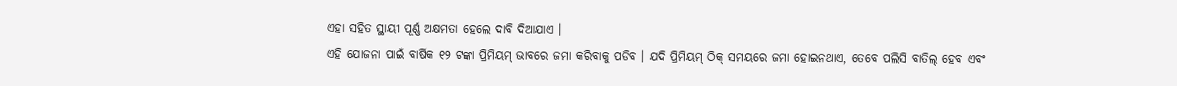ଏହା ସହିତ ସ୍ଥାୟୀ ପୂର୍ଣ୍ଣ ଅକ୍ଷମତା ହେଲେ ଦାବି ଦିଆଯାଏ ।
ଏହି ଯୋଜନା ପାଇଁ ବାର୍ଷିକ ୧୨ ଟଙ୍କା ପ୍ରିମିୟମ୍ ଭାବରେ ଜମା କରିବାକୁ ପଡିବ । ଯଦି ପ୍ରିମିୟମ୍ ଠିକ୍ ସମୟରେ ଜମା ହୋଇନଥାଏ, ତେବେ ପଲିସି ବାତିଲ୍ ହେବ ଏବଂ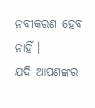ନବୀକରଣ ହେବ ନାହିଁ ।
ଯଦି ଆପଣଙ୍କର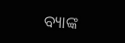ବ୍ୟାଙ୍କ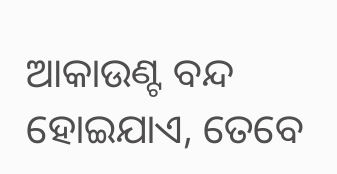ଆକାଉଣ୍ଟ ବନ୍ଦ ହୋଇଯାଏ, ତେବେ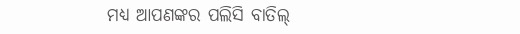ମଧ୍ୟ ଆପଣଙ୍କର ପଲିସି ବାତିଲ୍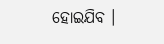ହୋଇଯିବ ।